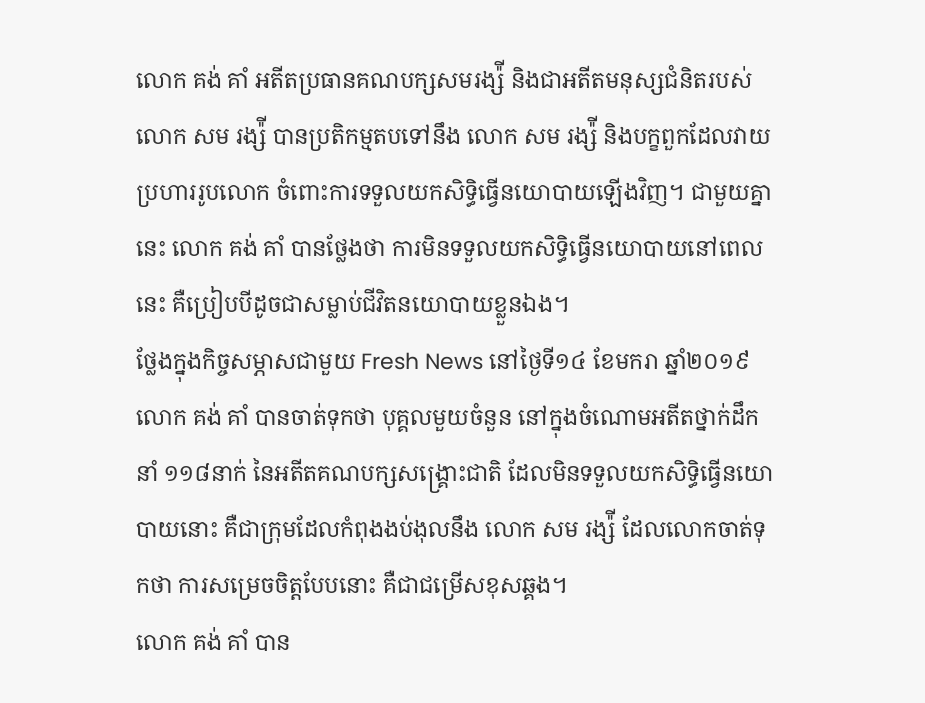លោក គង់ គាំ អតីតប្រធានគណបក្សសមរង្ស៉ី និងជាអតីតមនុស្សជំនិតរបស់ លោក សម រង្ស៉ី បានប្រតិកម្មតបទៅនឹង លោក សម រង្ស៉ី និងបក្ខពួកដែលវាយប្រហាររូបលោក ចំពោះការទទួលយកសិទ្ធិធ្វើនយោបាយឡើងវិញ។ ជាមួយគ្នានេះ លោក គង់ គាំ បានថ្លែងថា ការមិនទទួលយកសិទ្ធិធ្វើនយោបាយនៅពេលនេះ គឺប្រៀបបីដូចជាសម្លាប់ជីវិតនយោបាយខ្លួនឯង។
ថ្លែងក្នុងកិច្ចសម្ភាសជាមួយ Fresh News នៅថ្ងៃទី១៤ ខែមករា ឆ្នាំ២០១៩ លោក គង់ គាំ បានចាត់ទុកថា បុគ្គលមួយចំនួន នៅក្នុងចំណោមអតីតថ្នាក់ដឹកនាំ ១១៨នាក់ នៃអតីតគណបក្សសង្រ្គោះជាតិ ដែលមិនទទួលយកសិទ្ធិធ្វើនយោបាយនោះ គឺជាក្រុមដែលកំពុងងប់ងុលនឹង លោក សម រង្ស៉ី ដែលលោកចាត់ទុកថា ការសម្រេចចិត្តបែបនោះ គឺជាជម្រើសខុសឆ្គង។
លោក គង់ គាំ បាន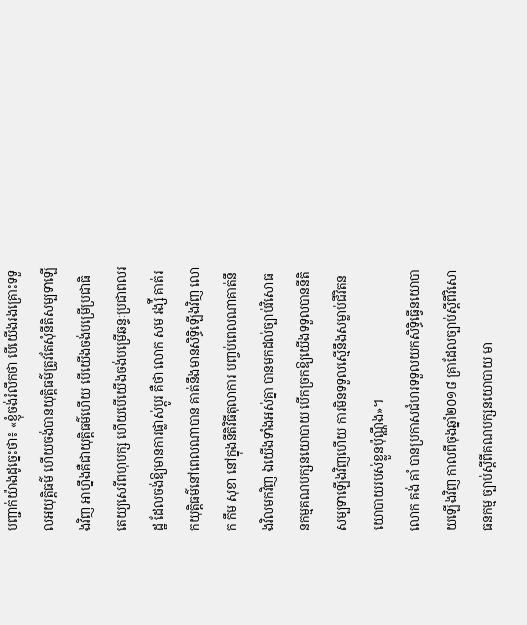បញ្ជាក់យ៉ាងដូច្នេះថា៖ «ខ្ញុំចង់រំលឹកថា បើយើងរងគ្រោះទទួលអយុត្តិធម៌ ហើយចង់បានយុត្តិធម៌ត្រូវតែសុំនីតិសម្បទាឡើងវិញ អាហ្នឹងគឺជាយុត្តិធម៌ហើយ បើយើងចង់បម្រើប្រជាធិតេយ្យសេរីពហុបក្ស ហើយបើយើងចង់បម្រើឆន្ទៈប្រជាពលរដ្ឋ ដែលចង់ឱ្យមានការផ្លាស់ប្តូរ គឺថា លោក សម រង្ស៉ី គាត់រកយុត្តិធម៌នៅពេលណាបាន គាត់នឹងមានសិទ្ធិឡើងវិញ លោក កឹម សុខា នៅក្នុងនីតិវិធីតុលាការ បញ្ចប់ពេលណាគាត់នឹងវិលមកវិញ ឯយើងទាំងអស់គ្នា បានមកដល់ច្បាប់វិសោធនកម្មគណបក្សនយោបាយ បើកច្រកឱ្យយើងទទួលបាននីតិសម្បទាឡើងវិញហើយ ការមិនទទួលស្មើនឹងសម្លាប់ជីវិតនយោបាយរបស់ខ្លួនប៉ុណ្ណឹង»។
លោក គង់ គាំ បានប្រកាសជំហរទទួលយកសិទ្ធិធ្វើនយោបាយឡើងវិញ កាលពីចុងឆ្នាំ២០១៨ គ្រាដែលច្បាប់ស្តីពីវិសោធនកម្ម ច្បាប់ស្តីពីគណបក្សនយោបាយ មា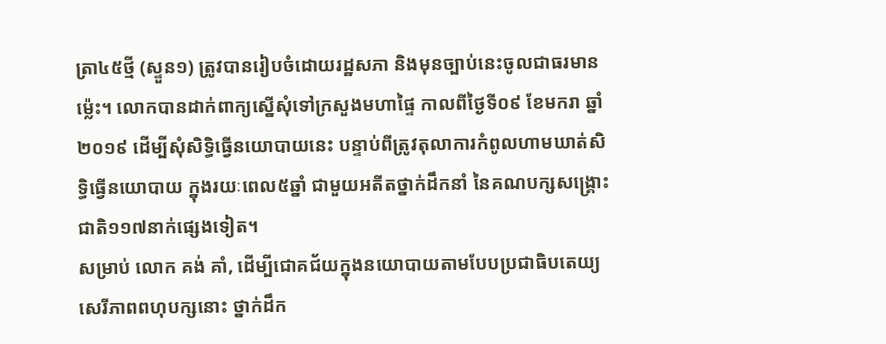ត្រា៤៥ថ្មី (ស្ទួន១) ត្រូវបានរៀបចំដោយរដ្ឋសភា និងមុនច្បាប់នេះចូលជាធរមានម្ល៉េះ។ លោកបានដាក់ពាក្យស្នើសុំទៅក្រសួងមហាផ្ទៃ កាលពីថ្ងៃទី០៩ ខែមករា ឆ្នាំ២០១៩ ដើម្បីសុំសិទ្ធិធ្វើនយោបាយនេះ បន្ទាប់ពីត្រូវតុលាការកំពូលហាមឃាត់សិទ្ធិធ្វើនយោបាយ ក្នុងរយៈពេល៥ឆ្នាំ ជាមួយអតីតថ្នាក់ដឹកនាំ នៃគណបក្សសង្រ្គោះជាតិ១១៧នាក់ផ្សេងទៀត។
សម្រាប់ លោក គង់ គាំ, ដើម្បីជោគជ័យក្នុងនយោបាយតាមបែបប្រជាធិបតេយ្យសេរីភាពពហុបក្សនោះ ថ្នាក់ដឹក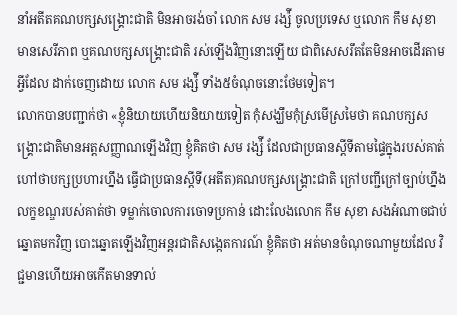នាំអតីតគណបក្សសង្រ្គោះជាតិ មិនអាចរង់ចាំ លោក សម រង្ស៉ី ចូលប្រទេស ឬលោក កឹម សុខា មានសេរីភាព ឬគណបក្សសង្រ្គោះជាតិ រស់ឡើងវិញនោះឡើយ ជាពិសេសរឹតតែមិនអាចដើរតាមអ្វីដែល ដាក់ចេញដោយ លោក សម រង្ស៉ី ទាំង៥ចំណុចនោះថែមទៀត។
លោកបានបញ្ជាក់ថា «ខ្ញុំនិយាយហើយនិយាយទៀត កុំសង្ឃឹមកុំស្រមើស្រមៃថា គណបក្សសង្រ្គោះជាតិមានអត្តសញ្ញាណឡើងវិញ ខ្ញុំគិតថា សម រង្ស៉ី ដែលជាប្រធានស្តីទីតាមផ្ទៃក្នុងរបស់គាត់ហៅថាបក្សប្រហារហ្នឹង ធ្វើជាប្រធានស្តីទី(អតីត)គណបក្សសង្រ្គោះជាតិ ក្រៅបញ្ជីក្រៅច្បាប់ហ្នឹង លក្ខខណ្ឌរបស់គាត់ថា ទម្លាក់ចោលការចោទប្រកាន់ ដោះលែងលោក កឹម សុខា សងអំណាចជាប់ឆ្នោតមកវិញ បោះឆ្នោតឡើងវិញអន្តរជាតិសង្កេតការណ៍ ខ្ញុំគិតថា អត់មានចំណុចណាមួយដែល វិជ្ជមានហើយអាចកើតមានទាល់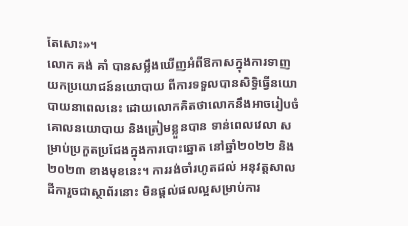តែសោះ»។
លោក គង់ គាំ បានសម្លឹងឃើញអំពីឱកាសក្នុងការទាញយកប្រយោជន៍នយោបាយ ពីការទទួលបានសិទ្ធិធ្វើនយោបាយនាពេលនេះ ដោយលោកគិតថាលោកនឹងអាចរៀបចំគោលនយោបាយ និងត្រៀមខ្លួនបាន ទាន់ពេលវេលា សម្រាប់ប្រកួតប្រជែងក្នុងការបោះឆ្នោត នៅឆ្នាំ២០២២ និង២០២៣ ខាងមុខនេះ។ ការរង់ចាំរហូតដល់ អនុវត្តសាលដីការួចជាស្ថាព័រនោះ មិនផ្តល់ផលល្អសម្រាប់ការ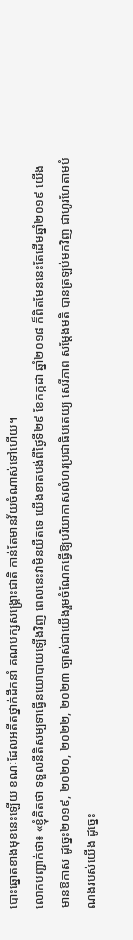បោះឆ្នោតខាងមុខនេះឡើយ ខណៈដែលអតីតថ្នាក់ដឹកនាំ គណបក្សសង្រ្គោះជាតិ កាន់តែមានវ័យចំណាស់ទៅហើយ។
លោកបញ្ជាក់ថា៖ «ខ្ញុំគិតថា ទទួលនីតិសម្បទាធ្វើនយោបាយឡើងវិញ ពេលនេះវាមិនយឺតទេ យើងខាតបង់ពីថ្ងៃទី២៩ ខែកក្កដា ឆ្នាំ២០១៨ ក៏ពិតមែននេះតែដើមឆ្នាំ២០១៩ យើងមានឱកាស ដូច្នេះ២០១៩, ២០២០, ២០២២, ២០២៣ ច្បាស់ជាយើងរួមចំណែកធ្វើឱ្យបរិយាកាសលំហរប្រជាធិបតេយ្យ សេរីភាព សម្តែងមតិ បានត្រឡប់មកវិញ ជាហូរហែតាមបំណងរបស់យើង ដូច្នេះ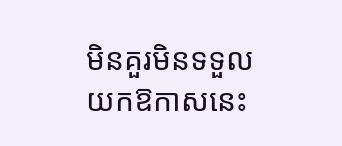មិនគួរមិនទទួលយកឱកាសនេះ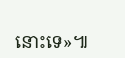នោះទេ»៕